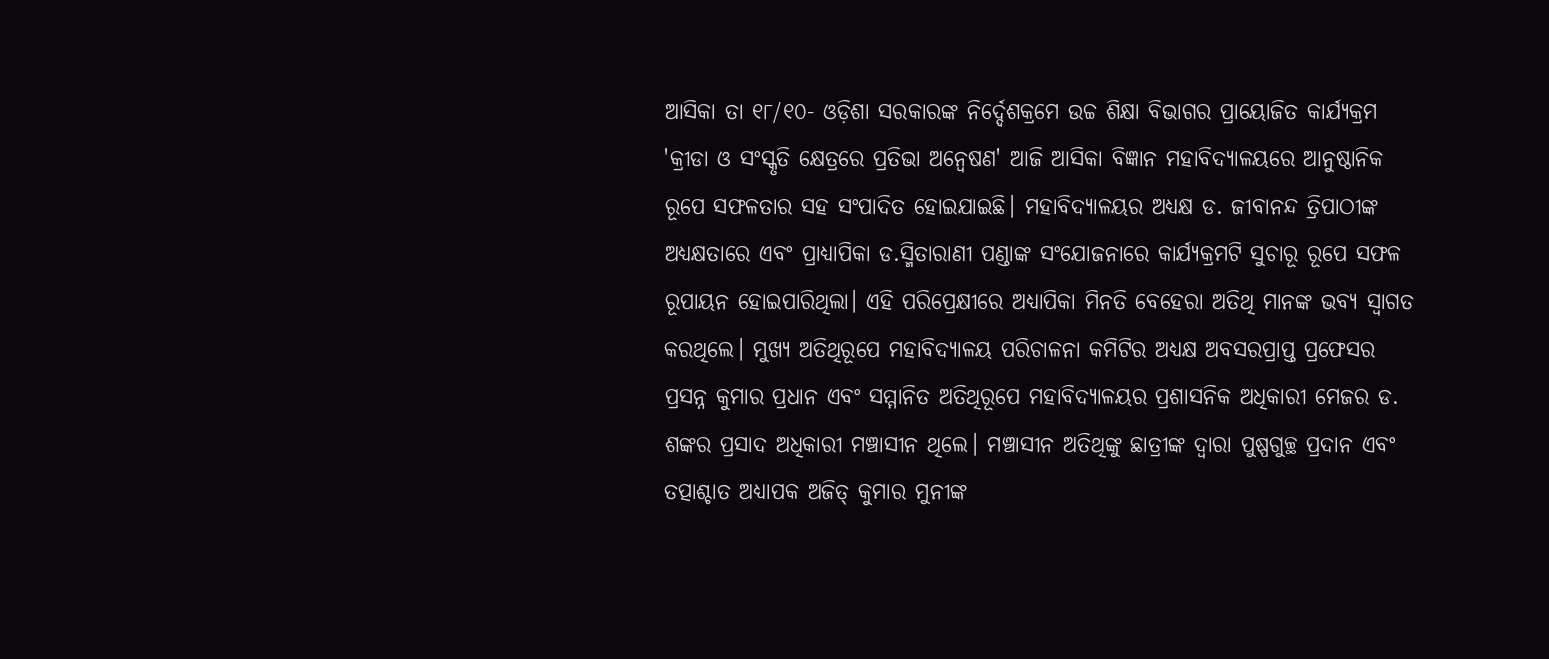ଆସିକା ତା ୧୮/୧୦- ଓଡ଼ିଶା ସରକାରଙ୍କ ନିର୍ଦ୍ଦେଶକ୍ରମେ ଉଚ୍ଚ ଶିକ୍ଷା ବିଭାଗର ପ୍ରାୟୋଜିତ କାର୍ଯ୍ୟକ୍ରମ 'କ୍ରୀଡା ଓ ସଂସ୍କୃତି କ୍ଷେତ୍ରରେ ପ୍ରତିଭା ଅନ୍ବେଷଣ' ଆଜି ଆସିକା ବିଜ୍ଞାନ ମହାବିଦ୍ୟାଳୟରେ ଆନୁଷ୍ଠାନିକ ରୂପେ ସଫଳତାର ସହ ସଂପାଦିତ ହୋଇଯାଇଛି। ମହାବିଦ୍ୟାଳୟର ଅଧ୍ୟକ୍ଷ ଡ. ଜୀବାନନ୍ଦ ତ୍ରିପାଠୀଙ୍କ ଅଧ୍ୟକ୍ଷତାରେ ଏବଂ ପ୍ରାଧ୍ୟାପିକା ଡ.ସ୍ମିତାରାଣୀ ପଣ୍ଡାଙ୍କ ସଂଯୋଜନାରେ କାର୍ଯ୍ୟକ୍ରମଟି ସୁଚାରୂ ରୂପେ ସଫଳ ରୂପାୟନ ହୋଇପାରିଥିଲା। ଏହି ପରିପ୍ରେକ୍ଷୀରେ ଅଧ୍ୟାପିକା ମିନତି ବେହେରା ଅତିଥି ମାନଙ୍କ ଭବ୍ୟ ସ୍ବାଗତ କରଥିଲେ। ମୁଖ୍ୟ ଅତିଥିରୂପେ ମହାବିଦ୍ୟାଳୟ ପରିଚାଳନା କମିଟିର ଅଧ୍ୟକ୍ଷ ଅବସରପ୍ରାପ୍ତ ପ୍ରଫେସର ପ୍ରସନ୍ନ କୁମାର ପ୍ରଧାନ ଏବଂ ସମ୍ମାନିତ ଅତିଥିରୂପେ ମହାବିଦ୍ୟାଳୟର ପ୍ରଶାସନିକ ଅଧିକାରୀ ମେଜର ଡ. ଶଙ୍କର ପ୍ରସାଦ ଅଧିକାରୀ ମଞ୍ଚାସୀନ ଥିଲେ। ମଞ୍ଚାସୀନ ଅତିଥିଙ୍କୁ ଛାତ୍ରୀଙ୍କ ଦ୍ବାରା ପୁଷ୍ପଗୁଚ୍ଛ ପ୍ରଦାନ ଏବଂ ତତ୍ପାଶ୍ଚାତ ଅଧ୍ୟାପକ ଅଜିତ୍ କୁମାର ମୁନୀଙ୍କ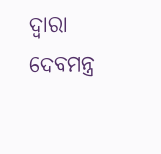ଦ୍ବାରା ଦେବମନ୍ତ୍ର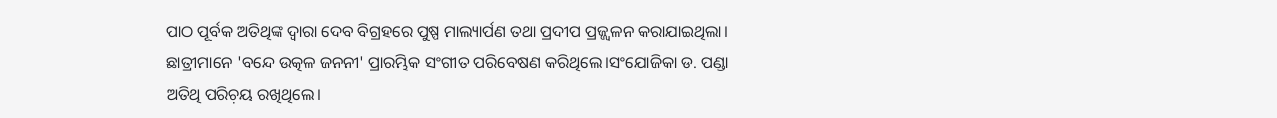ପାଠ ପୂର୍ବକ ଅତିଥିଙ୍କ ଦ୍ବାରା ଦେବ ବିଗ୍ରହରେ ପୁଷ୍ପ ମାଲ୍ୟାର୍ପଣ ତଥା ପ୍ରଦୀପ ପ୍ରଜ୍ଜ୍ବଳନ କରାଯାଇଥିଲା। ଛାତ୍ରୀମାନେ 'ବନ୍ଦେ ଉତ୍କଳ ଜନନୀ' ପ୍ରାରମ୍ଭିକ ସଂଗୀତ ପରିବେଷଣ କରିଥିଲେ।ସଂଯୋଜିକା ଡ. ପଣ୍ଡା ଅତିଥି ପରିଚ଼ୟ ରଖିଥିଲେ।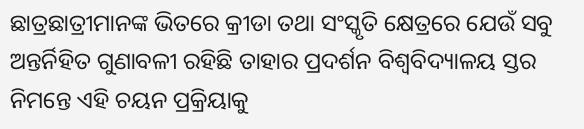ଛାତ୍ରଛାତ୍ରୀମାନଙ୍କ ଭିତରେ କ୍ରୀଡା ତଥା ସଂସ୍କୃତି କ୍ଷେତ୍ରରେ ଯେଉଁ ସବୁ ଅନ୍ତର୍ନିହିତ ଗୁଣାବଳୀ ରହିଛି ତାହାର ପ୍ରଦର୍ଶନ ବିଶ୍ବବିଦ୍ୟାଳୟ ସ୍ତର ନିମନ୍ତେ ଏହି ଚୟନ ପ୍ରକ୍ରିୟାକୁ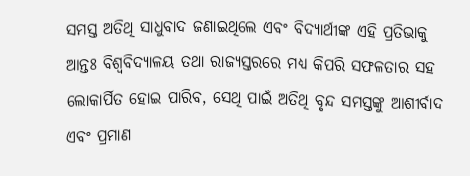ସମସ୍ତ ଅତିଥି ସାଧୁବାଦ ଜଣାଇଥିଲେ ଏବଂ ବିଦ୍ୟାର୍ଥୀଙ୍କ ଏହି ପ୍ରତିଭାକୁ ଆନ୍ତଃ ବିଶ୍ବବିଦ୍ୟାଳୟ ତଥା ରାଜ୍ୟସ୍ତରରେ ମଧ୍ୟ କିପରି ସଫଳତାର ସହ ଲୋକାର୍ପିତ ହୋଇ ପାରିବ, ସେଥି ପାଇଁ ଅତିଥି ବୃନ୍ଦ ସମସ୍ତଙ୍କୁ ଆଶୀର୍ବାଦ ଏବଂ ପ୍ରମାଣ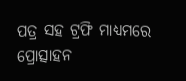ପତ୍ର ସହ ଟ୍ରଫି ମାଧ୍ୟମରେ ପ୍ରୋତ୍ସାହନ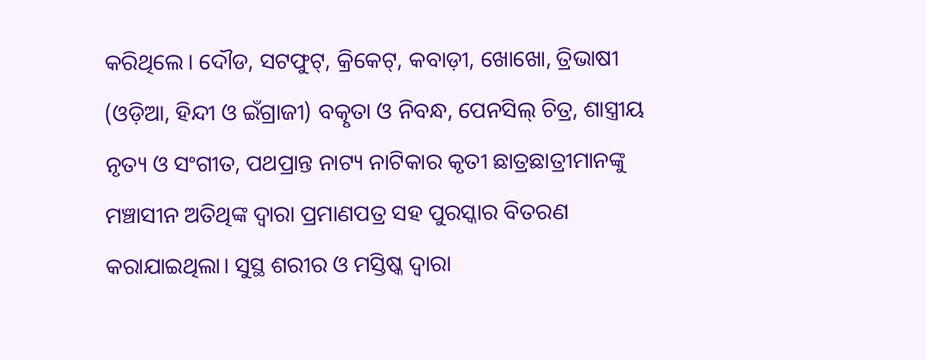କରିଥିଲେ। ଦୌଡ, ସଟଫୁଟ୍, କ୍ରିକେଟ୍, କବାଡ଼ୀ, ଖୋଖୋ, ତ୍ରିଭାଷୀ (ଓଡ଼ିଆ, ହିନ୍ଦୀ ଓ ଇଁଗ୍ରାଜୀ) ବତ୍କୃତା ଓ ନିବନ୍ଧ, ପେନସିଲ୍ ଚିତ୍ର, ଶାସ୍ତ୍ରୀୟ ନୃତ୍ୟ ଓ ସଂଗୀତ, ପଥପ୍ରାନ୍ତ ନାଟ୍ୟ ନାଟିକାର କୃତୀ ଛାତ୍ରଛାତ୍ରୀମାନଙ୍କୁ ମଞ୍ଚାସୀନ ଅତିଥିଙ୍କ ଦ୍ବାରା ପ୍ରମାଣପତ୍ର ସହ ପୁରସ୍କାର ବିତରଣ କରାଯାଇଥିଲା। ସୁସ୍ଥ ଶରୀର ଓ ମସ୍ତିଷ୍କ ଦ୍ବାରା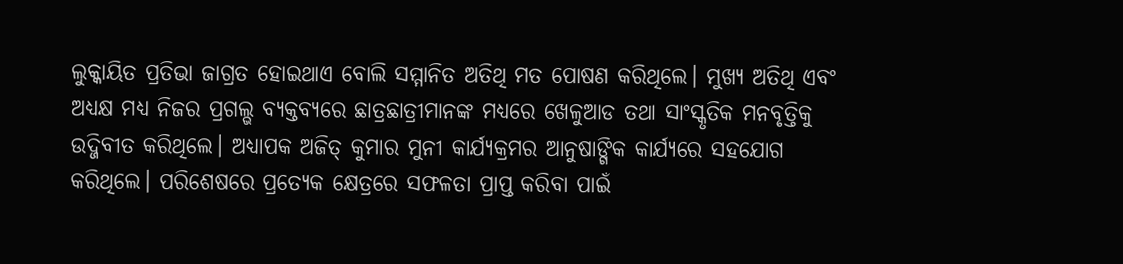ଲୁକ୍କାୟିତ ପ୍ରତିଭା ଜାଗ୍ରତ ହୋଇଥାଏ ବୋଲି ସମ୍ମାନିତ ଅତିଥି ମତ ପୋଷଣ କରିଥିଲେ। ମୁଖ୍ୟ ଅତିଥି ଏବଂ ଅଧ୍ୟକ୍ଷ ମଧ୍ୟ ନିଜର ପ୍ରଗଲ୍ଭ ବ୍ୟକ୍ତବ୍ୟରେ ଛାତ୍ରଛାତ୍ରୀମାନଙ୍କ ମଧ୍ୟରେ ଖେଳୁଆଡ ତଥା ସାଂସ୍କୃତିକ ମନବୃତ୍ତିକୁ ଉଦ୍ଜିବୀତ କରିଥିଲେ। ଅଧ୍ୟାପକ ଅଜିତ୍ କୁମାର ମୁନୀ କାର୍ଯ୍ୟକ୍ରମର ଆନୁଷାଙ୍ଗିକ କାର୍ଯ୍ୟରେ ସହଯୋଗ କରିଥିଲେ। ପରିଶେଷରେ ପ୍ରତ୍ୟେକ କ୍ଷେତ୍ରରେ ସଫଳତା ପ୍ରାପ୍ତ କରିବା ପାଇଁ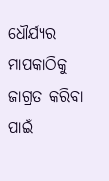ଧୌର୍ଯ୍ୟର ମାପକାଠିକୁ ଜାଗ୍ରତ କରିବା ପାଇଁ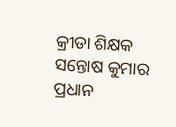କ୍ରୀଡା ଶିକ୍ଷକ ସନ୍ତୋଷ କୁମାର ପ୍ରଧାନ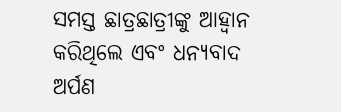ସମସ୍ତ ଛାତ୍ରଛାତ୍ରୀଙ୍କୁ ଆହ୍ବାନ କରିଥିଲେ ଏବଂ ଧନ୍ୟବାଦ ଅର୍ପଣ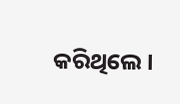କରିଥିଲେ।